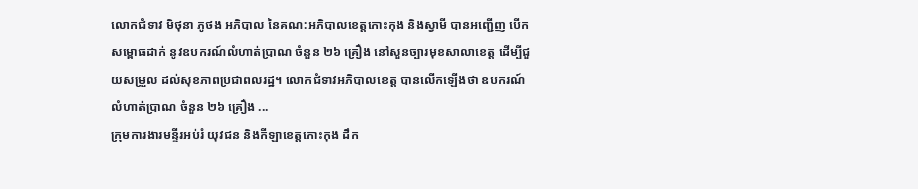លោកជំទាវ មិថុនា ភូថង អភិបាល នៃគណ:អភិបាលខេត្តកោះកុង និងស្វាមី បានអញ្ជើញ បើកសម្ពោធដាក់ នូវឧបករណ៍លំហាត់ប្រាណ ចំនួន ២៦ គ្រឿង នៅសួនច្បារមុខសាលាខេត្ត ដើម្បីជួយសម្រួល ដល់សុខភាពប្រជាពលរដ្ឋ។ លោកជំទាវអភិបាលខេត្ត បានលើកឡើងថា ឧបករណ៍លំហាត់ប្រាណ ចំនួន ២៦ គ្រឿង ...
ក្រុមការងារមន្ទីរអប់រំ យុវជន និងកីឡាខេត្តកោះកុង ដឹក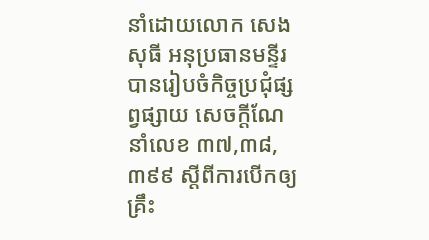នាំដោយលោក សេង សុធី អនុប្រធានមន្ទីរ បានរៀបចំកិច្ចប្រជុំផ្សព្វផ្សាយ សេចក្តីណែនាំលេខ ៣៧,៣៨,៣៩៩ ស្តីពីការបើកឲ្យគ្រឹះ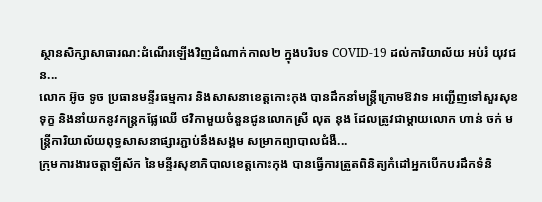ស្ថានសិក្សាសាធារណ:ដំណើរឡើងវិញដំណាក់កាល២ ក្នុងបរិបទ COVID-19 ដល់ការិយាល័យ អប់រំ យុវជន...
លោក អ៊ូច ទូច ប្រធានមន្ទីរធម្មការ និងសាសនាខេត្តកោះកុង បានដឹកនាំមន្ត្រីក្រោមឱវាទ អញ្ជើញទៅសួរសុខទុក្ខ និងនាំយកនូវកន្ត្រកផ្លែឈើ ថវិកាមួយចំនួនជូនលោកស្រី លុត នុង ដែលត្រូវជាម្ដាយលោក ហាន់ ចក់ មន្ត្រីការិយាល័យពុទ្ធសាសនាផ្សារភ្ជាប់នឹងសង្គម សម្រាកព្យាបាលជំងឺ...
ក្រុមការងារចត្តាឡីស័ក នៃមន្ទីរសុខាភិបាលខេត្តកោះកុង បានធ្វើការត្រួតពិនិត្យកំដៅអ្នកបើកបរដឹកទំនិ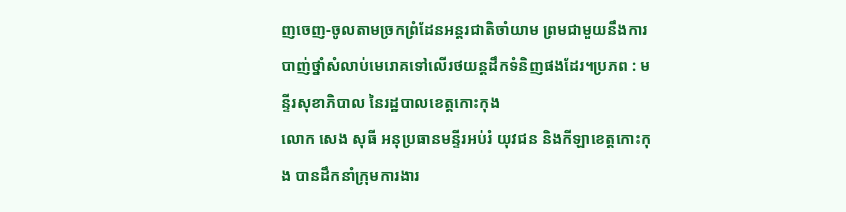ញចេញ-ចូលតាមច្រកព្រំដែនអន្តរជាតិចាំយាម ព្រមជាមួយនឹងការបាញ់ថ្នាំសំលាប់មេរោគទៅលើរថយន្តដឹកទំនិញផងដែរ។ប្រភព : មន្ទីរសុខាភិបាល នៃរដ្ឋបាលខេត្តកោះកុង
លោក សេង សុធី អនុប្រធានមន្ទីរអប់រំ យុវជន និងកីឡាខេត្តកោះកុង បានដឹកនាំក្រុមការងារ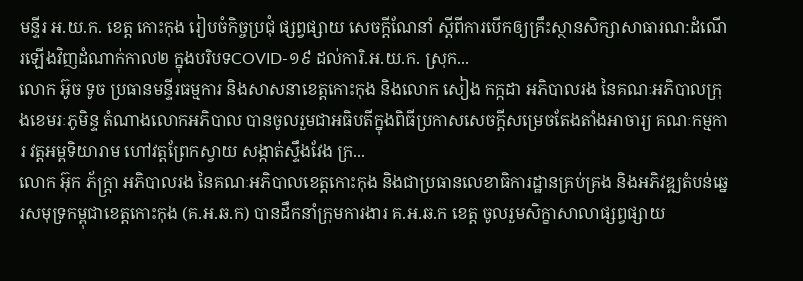មន្ទីរ អ.យ.ក. ខេត្ត កោះកុង រៀបចំកិច្ចប្រជុំ ផ្សព្វផ្សាយ សេចក្តីណែនាំ ស្តីពីការបើកឲ្យគ្រឹះស្ថានសិក្សាសាធារណ:ដំណើរឡើងវិញដំណាក់កាល២ ក្នុងបរិបទCOVID-១៩ ដល់ការិ.អ.យ.ក. ស្រុក...
លោក អ៊ូច ទូច ប្រធានមន្ទីរធម្មការ និងសាសនាខេត្តកោះកុង និងលោក សៀង កក្កដា អភិបាលរង នៃគណៈអភិបាលក្រុងខេមរៈភូមិន្ទ តំណាងលោកអភិបាល បានចូលរួមជាអធិបតីក្នុងពិធីប្រកាសសេចក្តីសម្រេចតែងតាំងអាចារ្យ គណៈកម្មការ វត្តអម្ពទិយារាម ហៅវត្តព្រែកស្វាយ សង្កាត់ស្ទឹងវែង ក្រ...
លោក អ៊ុក ភ័ក្រ្តា អភិបាលរង នៃគណៈអភិបាលខេត្តកោះកុង និងជាប្រធានលេខាធិការដ្ឋានគ្រប់គ្រង និងអភិវឌ្ឍតំបន់ឆ្នេរសមុទ្រកម្ពុជាខេត្តកោះកុង (គ.អ.ឆ.ក) បានដឹកនាំក្រុមការងារ គ.អ.ឆ.ក ខេត្ត ចូលរួមសិក្ខាសាលាផ្សព្វផ្សាយ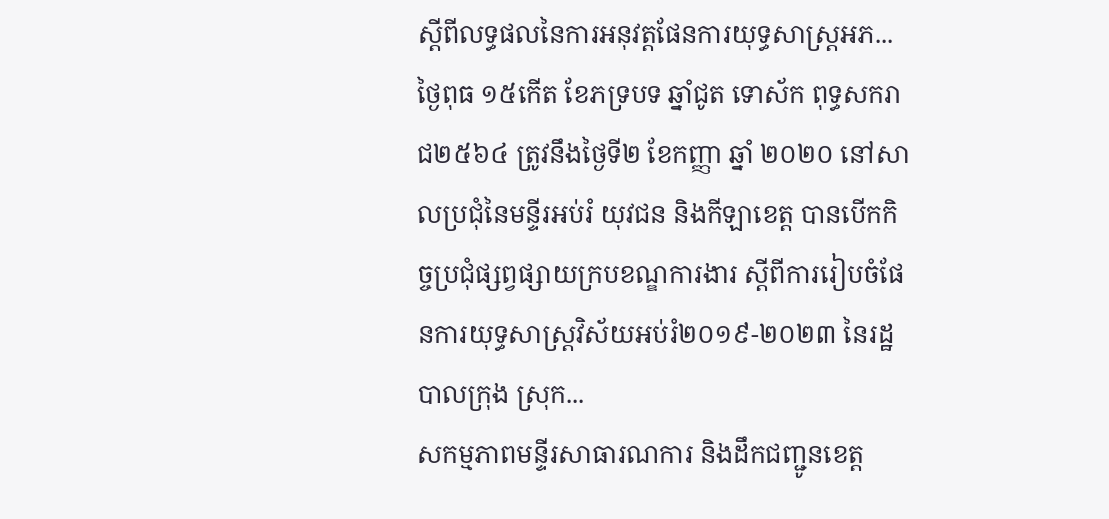ស្តីពីលទ្ធផលនៃការអនុវត្តផែនការយុទ្ធសាស្រ្តអភ...
ថ្ងៃពុធ ១៥កើត ខែភទ្របទ ឆ្នាំជូត ទោស័ក ពុទ្ធសករាជ២៥៦៤ ត្រូវនឹងថ្ងៃទី២ ខែកញ្ញា ឆ្នាំ ២០២០ នៅសាលប្រជុំនៃមន្ទីរអប់រំ យុវជន និងកីឡាខេត្ត បានបើកកិច្ចប្រជុំផ្សព្វផ្សាយក្របខណ្ឌការងារ ស្ដីពីការរៀបចំផែនការយុទ្ធសាស្ត្រវិស័យអប់រំ២០១៩-២០២៣ នៃរដ្ឋបាលក្រុង ស្រុក...
សកម្មភាពមន្ទីរសាធារណការ និងដឹកជញ្ជូនខេត្ត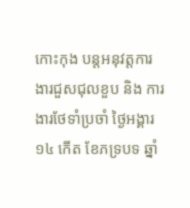កោះកុង បន្តអនុវត្តការងារជួសជុលខួប និង ការងារថែទាំប្រចាំ ថ្ងៃអង្គារ ១៤ កើត ខែភទ្របទ ឆ្នាំ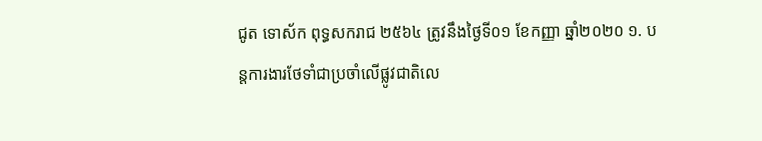ជូត ទោស័ក ពុទ្ធសករាជ ២៥៦៤ ត្រូវនឹងថ្ងៃទី០១ ខែកញ្ញា ឆ្នាំ២០២០ ១. បន្តការងារថែទាំជាប្រចាំលើផ្លូវជាតិលេ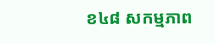ខ៤៨ សកម្មភាព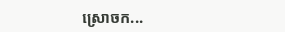ស្រោចក...